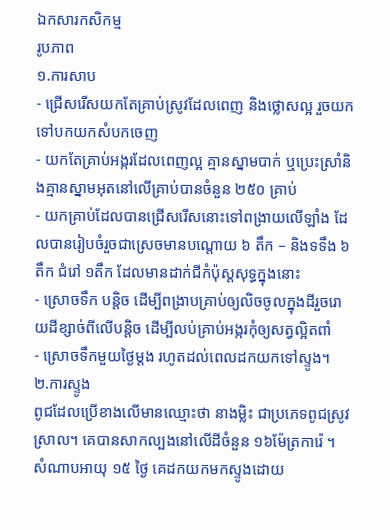ឯកសារកសិកម្ម
រូបភាព
១.ការសាប
- ជ្រើសរើសយកតែគ្រាប់ស្រូវដែលពេញ និងថ្លោសល្អ រួចយកទៅបកយកសំបកចេញ
- យកតែគ្រាប់អង្ករដែលពេញល្អ គ្មានស្នាមបាក់ ឬប្រេះស្រាំនិងគ្មានស្នាមអុតនៅលើគ្រាប់បានចំនួន ២៥០ គ្រាប់
- យកគ្រាប់ដែលបានជ្រើសរើសនោះទៅពង្រាយលើឡាំង ដែលបានរៀបចំរួចជាស្រេចមានបណ្តោយ ៦ តឹក – និងទទឹង ៦តឹក ជំរៅ ១តឹក ដែលមានដាក់ជីកំប៉ុស្តសុទ្ធក្នុងនោះ
- ស្រោចទឹក បន្តិច ដើម្បីពង្រាបគ្រាប់ឲ្យលិចចូលក្នុងដីរួចរោយដីខ្សាច់ពីលើបន្តិច ដើម្បីលប់គ្រាប់អង្ករកុំឲ្យសត្វល្អិតពាំ
- ស្រោចទឹកមួយថ្ងៃម្តង រហូតដល់ពេលដកយកទៅស្ទូង។
២.ការស្ទូង
ពូជដែលប្រើខាងលើមានឈ្មោះថា នាងម្លិះ ជាប្រភេទពូជស្រូវស្រាល។ គេបានសាកល្បងនៅលើដីចំនួន ១៦ម៉ែត្រការ៉េ ។ សំណាបអាយុ ១៥ ថ្ងៃ គេដកយកមកស្ទូងដោយ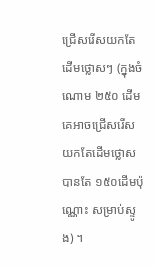ជ្រើសរើសយកតែដើមថ្លោសៗ (ក្នុងចំណោម ២៥០ ដើម គេអាចជ្រើសរើសយកតែដើមថ្លោសបានតែ ១៥០ដើមប៉ុណ្ណោះ សម្រាប់ស្ទូង) ។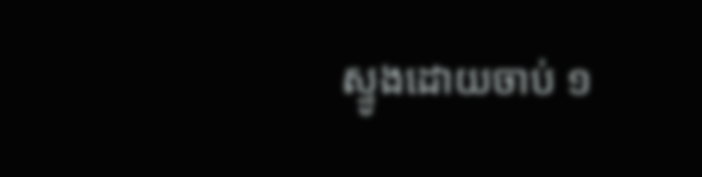ស្ទូងដោយចាប់ ១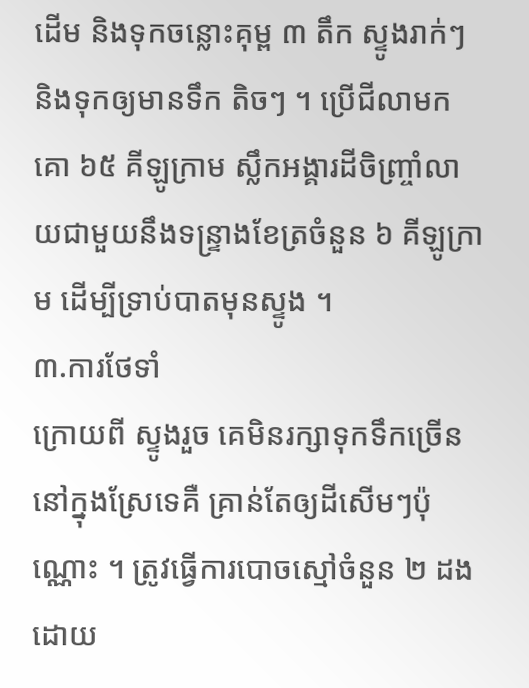ដើម និងទុកចន្លោះគុម្ព ៣ តឹក ស្ទូងរាក់ៗ និងទុកឲ្យមានទឹក តិចៗ ។ ប្រើជីលាមកគោ ៦៥ គីឡូក្រាម ស្លឹកអង្គារដីចិញ្ច្រាំលាយជាមួយនឹងទន្ទ្រាងខែត្រចំនួន ៦ គីឡូក្រាម ដើម្បីទ្រាប់បាតមុនស្ទូង ។
៣.ការថែទាំ
ក្រោយពី ស្ទូងរួច គេមិនរក្សាទុកទឹកច្រើននៅក្នុងស្រែទេគឺ គ្រាន់តែឲ្យដីសើមៗប៉ុណ្ណោះ ។ ត្រូវធ្វើការបោចស្មៅចំនួន ២ ដង ដោយ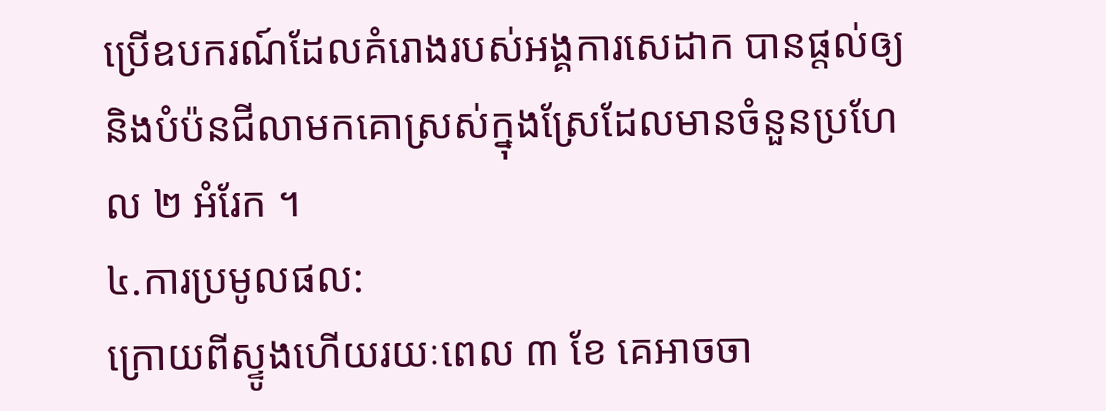ប្រើឧបករណ៍ដែលគំរោងរបស់អង្គការសេដាក បានផ្តល់ឲ្យ និងបំប៉នជីលាមកគោស្រស់ក្នុងស្រែដែលមានចំនួនប្រហែល ២ អំរែក ។
៤.ការប្រមូលផល:
ក្រោយពីស្ទូងហើយរយៈពេល ៣ ខែ គេអាចចា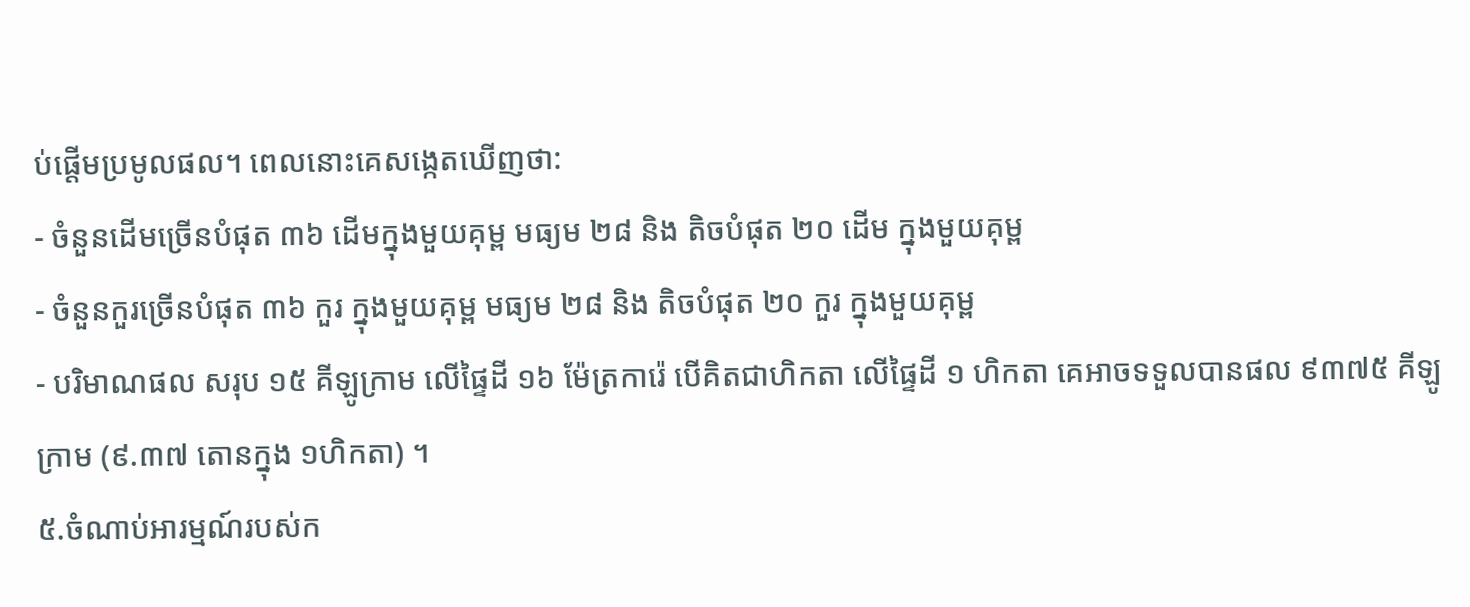ប់ផ្តើមប្រមូលផល។ ពេលនោះគេសង្កេតឃើញថា:
- ចំនួនដើមច្រើនបំផុត ៣៦ ដើមក្នុងមួយគុម្ព មធ្យម ២៨ និង តិចបំផុត ២០ ដើម ក្នុងមួយគុម្ព
- ចំនួនកួរច្រើនបំផុត ៣៦ កួរ ក្នុងមួយគុម្ព មធ្យម ២៨ និង តិចបំផុត ២០ កួរ ក្នុងមួយគុម្ព
- បរិមាណផល សរុប ១៥ គីឡូក្រាម លើផ្ទៃដី ១៦ ម៉ែត្រការ៉េ បើគិតជាហិកតា លើផ្ទៃដី ១ ហិកតា គេអាចទទួលបានផល ៩៣៧៥ គីឡូក្រាម (៩.៣៧ តោនក្នុង ១ហិកតា) ។
៥.ចំណាប់អារម្មណ៍របស់ក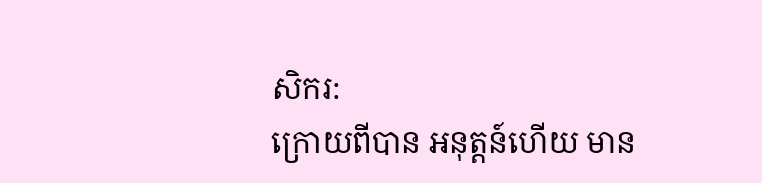សិករ:
ក្រោយពីបាន អនុត្តន៍ហើយ មាន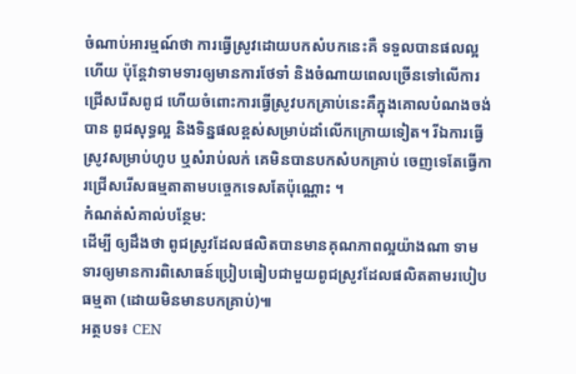ចំណាប់អារម្មណ៍ថា ការធ្វើស្រូវដោយបកសំបកនេះគឺ ទទួលបានផលល្អហើយ ប៉ុន្តែវាទាមទារឲ្យមានការថែទាំ និងចំណាយពេលច្រើនទៅលើការជ្រើសរើសពូជ ហើយចំពោះការធ្វើស្រូវបកគ្រាប់នេះគឺក្នុងគោលបំណងចង់បាន ពូជសុទ្ធល្អ និងទិន្នផលខ្ពស់សម្រាប់ដាំលើកក្រោយទៀត។ រីឯការធ្វើស្រូវសម្រាប់ហូប ឬសំរាប់លក់ គេមិនបានបកសំបកគ្រាប់ ចេញទេតែធ្វើការជ្រើសរើសធម្មតាតាមបច្ចេកទេសតែប៉ុណ្ណោះ ។
កំណត់សំគាល់បន្ថែម:
ដើម្បី ឲ្យដឹងថា ពូជស្រូវដែលផលិតបានមានគុណភាពល្អយ៉ាងណា ទាមទារឲ្យមានការពិសោធន៍ប្រៀបធៀបជាមួយពូជស្រូវដែលផលិតតាមរបៀប ធម្មតា (ដោយមិនមានបកគ្រាប់)៕
អត្ថបទ៖ CEN